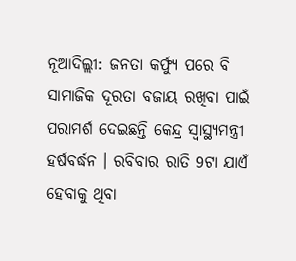ନୂଆଦିଲ୍ଲୀ: ଜନତା କର୍ଫ୍ୟୁ ପରେ ବି ସାମାଜିକ ଦୂରତା ବଜାୟ ରଖିବା ପାଇଁ ପରାମର୍ଶ ଦେଇଛନ୍ତି କେନ୍ଦ୍ର ସ୍ବାସ୍ଥ୍ୟମନ୍ତ୍ରୀ ହର୍ଷବର୍ଦ୍ଧନ । ରବିବାର ରାତି 9ଟା ଯାଏଁ ହେବାକୁ ଥିବା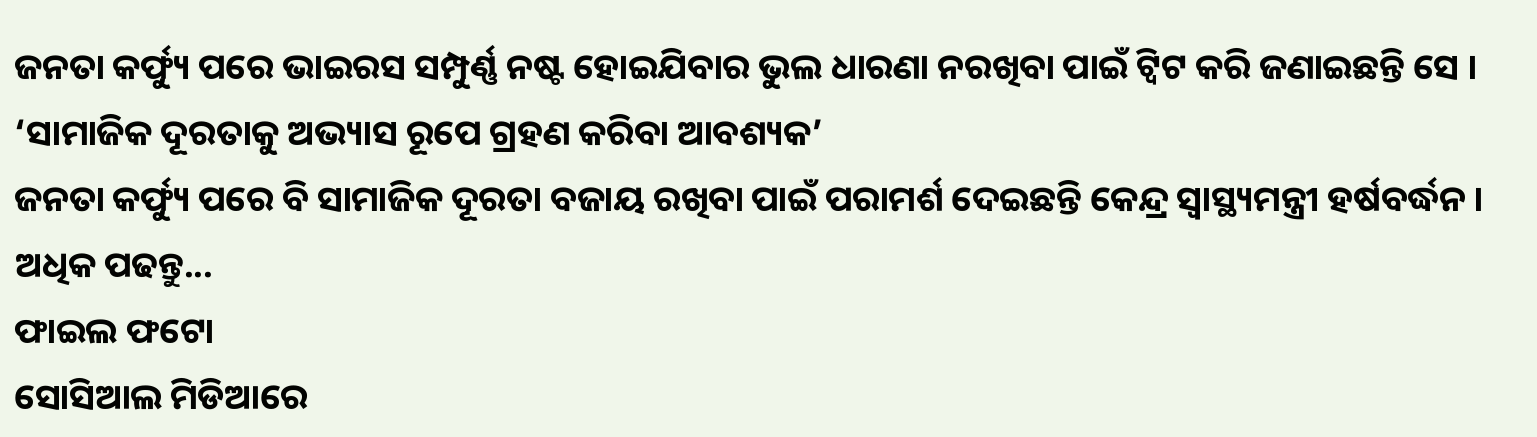ଜନତା କର୍ଫ୍ୟୁ ପରେ ଭାଇରସ ସମ୍ପୁର୍ଣ୍ଣ ନଷ୍ଟ ହୋଇଯିବାର ଭୁଲ ଧାରଣା ନରଖିବା ପାଇଁ ଟ୍ବିଟ କରି ଜଣାଇଛନ୍ତି ସେ ।
‘ସାମାଜିକ ଦୂରତାକୁ ଅଭ୍ୟାସ ରୂପେ ଗ୍ରହଣ କରିବା ଆବଶ୍ୟକ’
ଜନତା କର୍ଫ୍ୟୁ ପରେ ବି ସାମାଜିକ ଦୂରତା ବଜାୟ ରଖିବା ପାଇଁ ପରାମର୍ଶ ଦେଇଛନ୍ତି କେନ୍ଦ୍ର ସ୍ବାସ୍ଥ୍ୟମନ୍ତ୍ରୀ ହର୍ଷବର୍ଦ୍ଧନ । ଅଧିକ ପଢନ୍ତୁ...
ଫାଇଲ ଫଟୋ
ସୋସିଆଲ ମିଡିଆରେ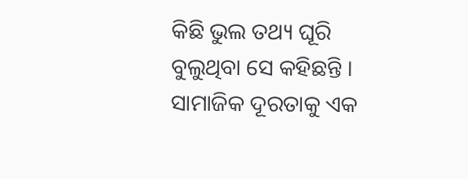କିଛି ଭୁଲ ତଥ୍ୟ ଘୂରି ବୁଲୁଥିବା ସେ କହିଛନ୍ତି । ସାମାଜିକ ଦୂରତାକୁ ଏକ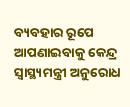ବ୍ୟବହାର ରୂପେ ଆପଣାଇବାକୁ କେନ୍ଦ୍ର ସ୍ବାସ୍ଥ୍ୟମନ୍ତ୍ରୀ ଅନୁରୋଧ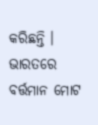କରିଛନ୍ତି । ଭାରତରେ ବର୍ତ୍ତମାନ ମୋଟ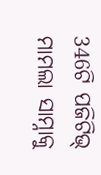346ଟି ପଜିଟିଭ୍ ମାମଲା ସାମ୍ନାକୁ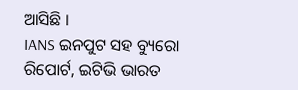ଆସିଛି ।
IANS ଇନପୁଟ ସହ ବ୍ୟୁରୋ ରିପୋର୍ଟ, ଇଟିଭି ଭାରତ